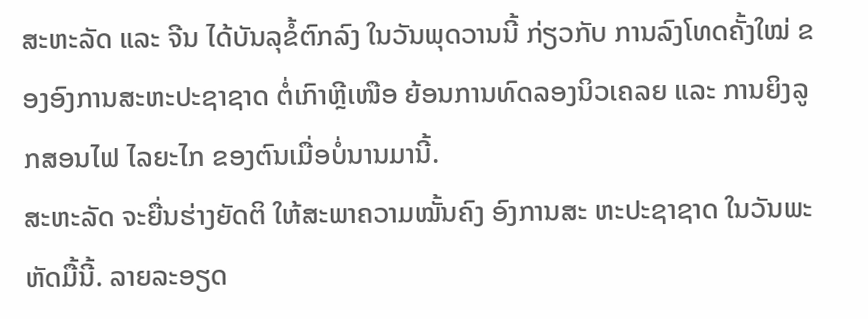ສະຫະລັດ ແລະ ຈີນ ໄດ້ບັນລຸຂໍ້ຕົກລົງ ໃນວັນພຸດວານນີ້ ກ່ຽວກັບ ການລົງໂທດຄັ້ງໃໝ່ ຂອງອົງການສະຫະປະຊາຊາດ ຕໍ່ເກົາຫຼີເໜືອ ຍ້ອນການທົດລອງນິວເຄລຍ ແລະ ການຍິງລູກສອນໄຟ ໄລຍະໄກ ຂອງຕົນເມື່ອບໍ່ນານມານີ້.
ສະຫະລັດ ຈະຍື່ນຮ່າງຍັດຕິ ໃຫ້ສະພາຄວາມໝັ້ນຄົງ ອົງການສະ ຫະປະຊາຊາດ ໃນວັນພະຫັດມື້ນີ້. ລາຍລະອຽດ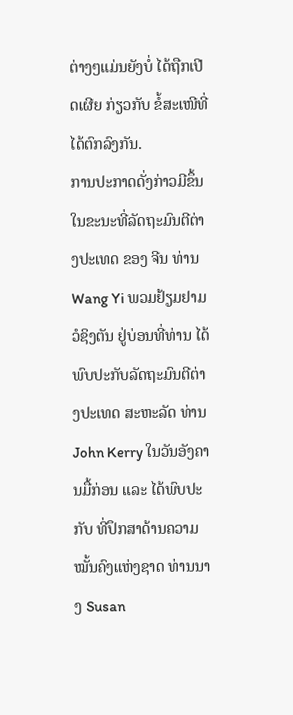ຕ່າງໆແມ່ນຍັງບໍ່ ໄດ້ຖືກເປີດເຜີຍ ກ່ຽວກັບ ຂໍ້ສະເໜີທີ່ໄດ້ຕົກລົງກັນ.
ການປະກາດດັ່ງກ່າວມີຂຶ້ນ ໃນຂະນະທີ່ລັດຖະມົນຕີຕ່າງປະເທດ ຂອງ ຈີນ ທ່ານ Wang Yi ພວມຢ້ຽມຢາມ ວໍຊິງຕັນ ຢູ່ບ່ອນທີ່ທ່ານ ໄດ້ພົບປະກັບລັດຖະມົນຕີຕ່າງປະເທດ ສະຫະລັດ ທ່ານ John Kerry ໃນວັນອັງຄານມື້ກ່ອນ ແລະ ໄດ້ພົບປະກັບ ທີ່ປຶກສາດ້ານຄວາມໝັ້ນຄົງແຫ່ງຊາດ ທ່ານນາງ Susan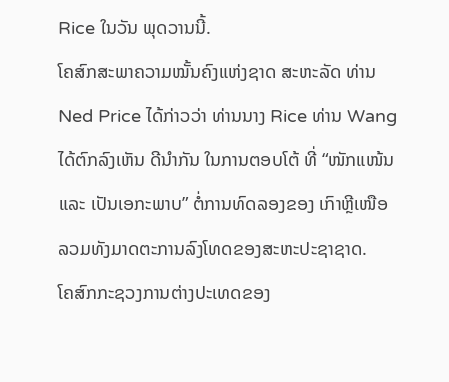Rice ໃນວັນ ພຸດວານນີ້.
ໂຄສົກສະພາຄວາມໝັ້ນຄົງແຫ່ງຊາດ ສະຫະລັດ ທ່ານ Ned Price ໄດ້ກ່າວວ່າ ທ່ານນາງ Rice ທ່ານ Wang ໄດ້ຕົກລົງເຫັນ ດີນຳກັນ ໃນການຕອບໂຕ້ ທີ່ “ໜັກແໜ້ນ ແລະ ເປັນເອກະພາບ” ຕໍ່ການທົດລອງຂອງ ເກົາຫຼີເໜືອ ລວມທັງມາດຕະການລົງໂທດຂອງສະຫະປະຊາຊາດ.
ໂຄສົກກະຊວງການຕ່າງປະເທດຂອງ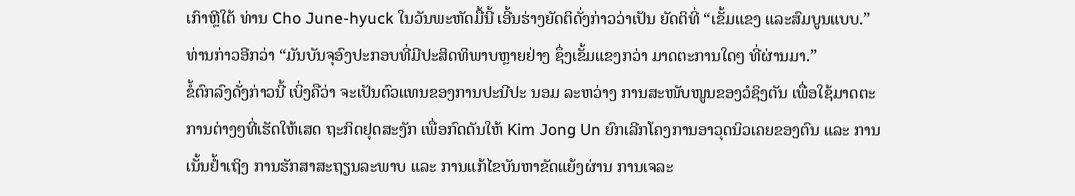ເກົາຫຼີໃຕ້ ທ່ານ Cho June-hyuck ໃນວັນພະຫັດມື້ນີ້ ເອີ້ນຮ່າງຍັດຕິດັ່ງກ່າວວ່າເປັນ ຍັດຕິທີ່ “ເຂັ້ມແຂງ ແລະສົມບູນແບບ.” ທ່ານກ່າວອີກວ່າ “ມັນບັນຈຸອົງປະກອບທີ່ມີປະສິດທິພາບຫຼາຍຢ່າງ ຊຶ່ງເຂັ້ມແຂງກວ່າ ມາດຕະການໃດໆ ທີ່ຜ່ານມາ.”
ຂໍ້ຕົກລົງດັ່ງກ່າວນີ້ ເບິ່ງຄືວ່າ ຈະເປັນຕົວແທນຂອງການປະນີປະ ນອມ ລະຫວ່າງ ການສະໜັບໜູນຂອງວໍຊິງຕັນ ເພື່ອໃຊ້ມາດຕະການຕ່າງໆທີ່ເຮັດໃຫ້ເສດ ຖະກິດຢຸດສະງັກ ເພື່ອກົດດັນໃຫ້ Kim Jong Un ຍົກເລີກໂຄງການອາວຸດນິວເຄຍຂອງຕົນ ແລະ ການເນັ້ນຢ້ຳເຖິງ ການຮັກສາສະຖຽນລະພາບ ແລະ ການແກ້ໄຂບັນຫາຂັດແຍ້ງຜ່ານ ການເຈລະ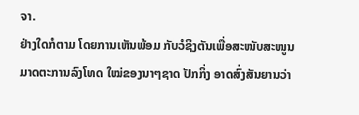ຈາ.
ຢ່າງໃດກໍຕາມ ໂດຍການເຫັນພ້ອມ ກັບວໍຊິງຕັນເພື່ອສະໜັບສະໜູນ ມາດຕະການລົງໂທດ ໃໝ່ຂອງນາໆຊາດ ປັກກິ່ງ ອາດສົ່ງສັນຍານວ່າ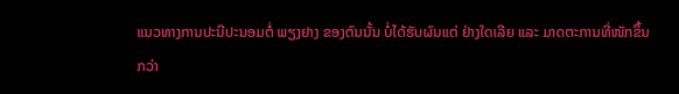ແນວທາງການປະນີປະນອມຕໍ່ ພຽງຢາງ ຂອງຕົນນັ້ນ ບໍ່ໄດ້ຮັບຜົນແຕ່ ຢ່າງໃດເລີຍ ແລະ ມາດຕະການທີ່ໜັກຂຶ້ນກວ່າ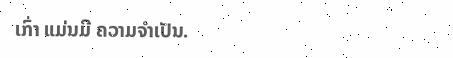ເກົ່າ ແມ່ນມີ ຄວາມຈຳເປັນ.